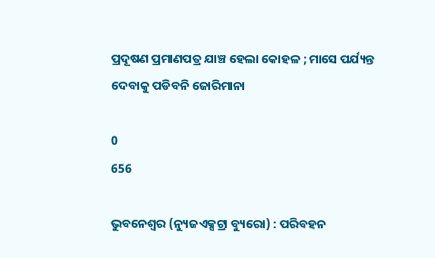ପ୍ରଦୂଷଣ ପ୍ରମାଣପତ୍ର ଯାଞ୍ଚ ହେଲା କୋହଳ ; ମାସେ ପର୍ଯ୍ୟନ୍ତ ଦେବାକୁ ପଡିବନି ଜୋରିମାନା

0
656

ଭୁବନେଶ୍ୱର (ନ୍ୟୁଜଏକ୍ସଟ୍ରା ବ୍ୟୁରୋ) : ପରିବହନ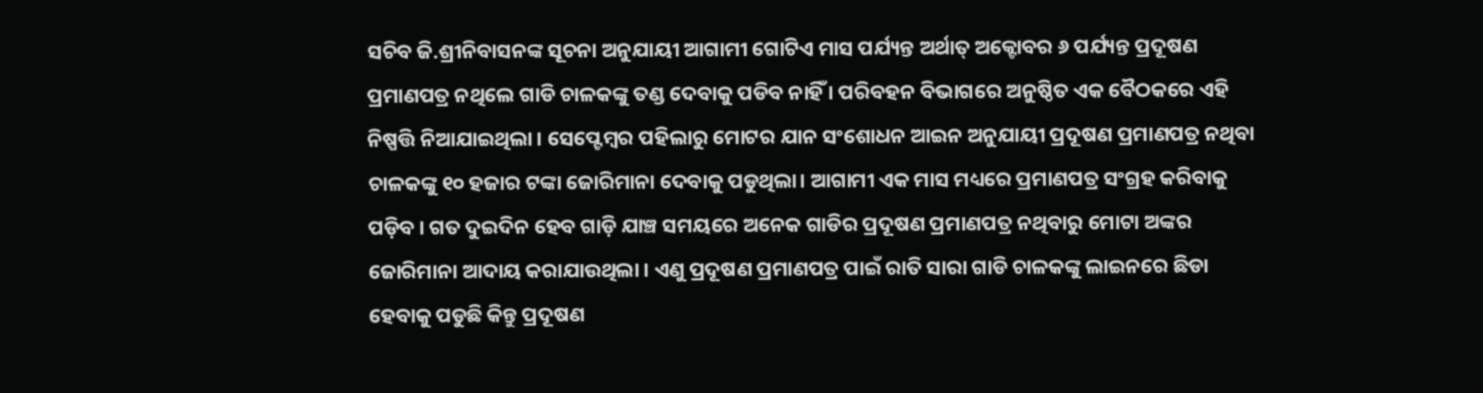ସଚିବ ଜି.ଶ୍ରୀନିବାସନଙ୍କ ସୂଚନା ଅନୁଯାୟୀ ଆଗାମୀ ଗୋଟିଏ ମାସ ପର୍ଯ୍ୟନ୍ତ ଅର୍ଥାତ୍‌ ଅକ୍ଟୋବର ୬ ପର୍ଯ୍ୟନ୍ତ ପ୍ରଦୂଷଣ ପ୍ରମାଣପତ୍ର ନଥିଲେ ଗାଡି ଚାଳକଙ୍କୁ ତଣ୍ଡ ଦେବାକୁ ପଡିବ ନାହିଁ । ପରିବହନ ବିଭାଗରେ ଅନୁଷ୍ଠିତ ଏକ ବୈଠକରେ ଏହି ନିଷ୍ପତ୍ତି ନିଆଯାଇଥିଲା । ସେପ୍ଟେମ୍ବର ପହିଲାରୁ ମୋଟର ଯାନ ସଂଶୋଧନ ଆଇନ ଅନୁଯାୟୀ ପ୍ରଦୂଷଣ ପ୍ରମାଣପତ୍ର ନଥିବା ଚାଳକଙ୍କୁ ୧୦ ହଜାର ଟଙ୍କା ଜୋରିମାନା ଦେବାକୁ ପଡୁଥିଲା। ଆଗାମୀ ଏକ ମାସ ମଧ୍ୟରେ ପ୍ରମାଣପତ୍ର ସଂଗ୍ରହ କରିବାକୁ ପଡ଼ିବ । ଗତ ଦୁଇଦିନ ହେବ ଗାଡ଼ି ଯାଞ୍ଚ ସମୟରେ ଅନେକ ଗାଡିର ପ୍ରଦୂଷଣ ପ୍ରମାଣପତ୍ର ନଥିବାରୁ ମୋଟା ଅଙ୍କର ଜୋରିମାନା ଆଦାୟ କରାଯାଉଥିଲା । ଏଣୁ ପ୍ରଦୂଷଣ ପ୍ରମାଣପତ୍ର ପାଇଁ ରାତି ସାରା ଗାଡି ଚାଳକଙ୍କୁ ଲାଇନରେ ଛିଡା ହେବାକୁ ପଡୁଛି କିନ୍ତୁ ପ୍ରଦୂଷଣ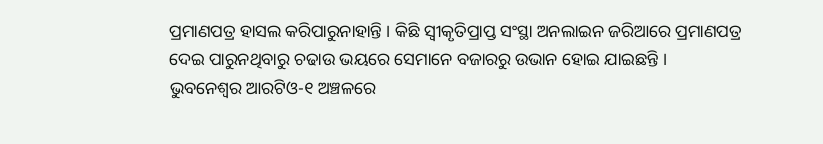ପ୍ରମାଣପତ୍ର ହାସଲ କରିପାରୁନାହାନ୍ତି । କିଛି ସ୍ୱୀକୃତିପ୍ରାପ୍ତ ସଂସ୍ଥା ଅନଲାଇନ ଜରିଆରେ ପ୍ରମାଣପତ୍ର ଦେଇ ପାରୁନଥିବାରୁ ଚଢାଉ ଭୟରେ ସେମାନେ ବଜାରରୁ ଉଭାନ ହୋଇ ଯାଇଛନ୍ତି । ଭୁବନେଶ୍ୱର ଆରଟିଓ-୧ ଅଞ୍ଚଳରେ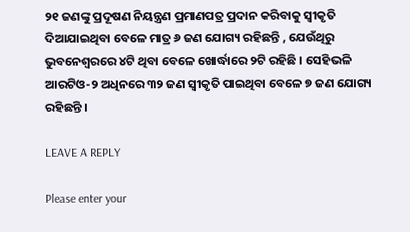୨୧ ଜଣଙ୍କୁ ପ୍ରଦୂଷଣ ନିୟନ୍ତ୍ରଣ ପ୍ରମାଣପତ୍ର ପ୍ରଦାନ କରିବାକୁ ସ୍ୱୀକୃତି ଦିଆଯାଇଥିବା ବେଳେ ମାତ୍ର ୬ ଜଣ ଯୋଗ୍ୟ ରହିଛନ୍ତି , ଯେଉଁଥିରୁ ଭୁବନେଶ୍ୱରରେ ୪ଟି ଥିବା ବେଳେ ଖୋର୍ଦ୍ଧାରେ ୨ଟି ରହିଛି । ସେହିଭଳି ଆରଟିଓ-୨ ଅଧିନରେ ୩୨ ଜଣ ସ୍ୱୀକୃତି ପାଇଥିବା ବେଳେ ୭ ଜଣ ଯୋଗ୍ୟ ରହିଛନ୍ତି ।

LEAVE A REPLY

Please enter your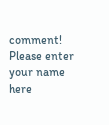comment!
Please enter your name here